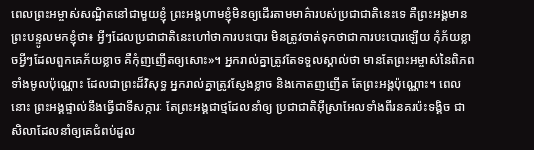ពេលព្រះអម្ចាស់សណ្ឋិតនៅជាមួយខ្ញុំ ព្រះអង្គហាមខ្ញុំមិនឲ្យដើរតាមមាគ៌ារបស់ប្រជាជាតិនេះទេ គឺព្រះអង្គមានព្រះបន្ទូលមកខ្ញុំថា៖ អ្វីៗដែលប្រជាជាតិនេះហៅថាការបះបោរ មិនត្រូវចាត់ទុកថាជាការបះបោរឡើយ កុំភ័យខ្លាចអ្វីៗដែលពួកគេភ័យខ្លាច គឺកុំញញើតឲ្យសោះ»។ អ្នករាល់គ្នាត្រូវតែទទួលស្គាល់ថា មានតែព្រះអម្ចាស់នៃពិភពទាំងមូលប៉ុណ្ណោះ ដែលជាព្រះដ៏វិសុទ្ធ អ្នករាល់គ្នាត្រូវស្ញែងខ្លាច និងកោតញញើត តែព្រះអង្គប៉ុណ្ណោះ។ ពេលនោះ ព្រះអង្គផ្ទាល់នឹងធ្វើជាទីសក្ការៈ តែព្រះអង្គជាថ្មដែលនាំឲ្យ ប្រជាជាតិអ៊ីស្រាអែលទាំងពីរនគរប៉ះទង្គិច ជាសិលាដែលនាំឲ្យគេជំពប់ដួល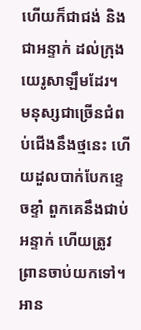ហើយក៏ជាជង់ និងជាអន្ទាក់ ដល់ក្រុងយេរូសាឡឹមដែរ។ មនុស្សជាច្រើនជំពប់ជើងនឹងថ្មនេះ ហើយដួលបាក់បែកខ្ទេចខ្ទាំ ពួកគេនឹងជាប់អន្ទាក់ ហើយត្រូវព្រានចាប់យកទៅ។
អាន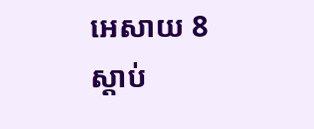អេសាយ 8
ស្ដាប់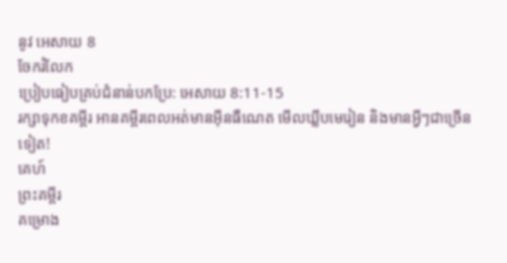នូវ អេសាយ 8
ចែករំលែក
ប្រៀបធៀបគ្រប់ជំនាន់បកប្រែ: អេសាយ 8:11-15
រក្សាទុកខគម្ពីរ អានគម្ពីរពេលអត់មានអ៊ីនធឺណេត មើលឃ្លីបមេរៀន និងមានអ្វីៗជាច្រើនទៀត!
គេហ៍
ព្រះគម្ពីរ
គម្រោង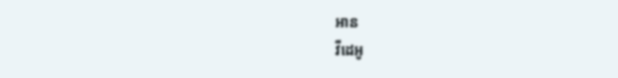អាន
វីដេអូ